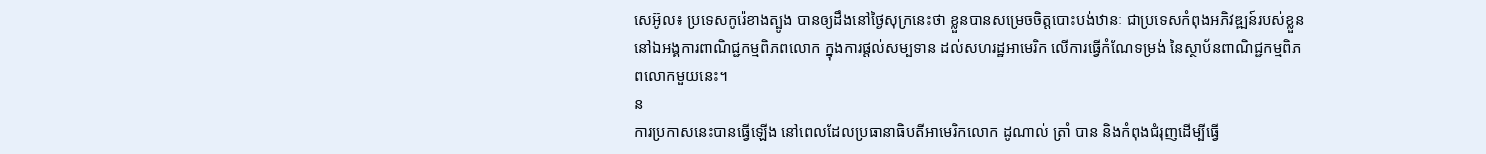សេអ៊ូល៖ ប្រទេសកូរ៉េខាងត្បូង បានឲ្យដឹងនៅថ្ងៃសុក្រនេះថា ខ្លួនបានសម្រេចចិត្តបោះបង់ឋានៈ ជាប្រទេសកំពុងអភិវឌ្ឍន៍របស់ខ្លួន នៅឯអង្គការពាណិជ្ជកម្មពិភពលោក ក្នុងការផ្តល់សម្បទាន ដល់សហរដ្ឋអាមេរិក លើការធ្វើកំណែទម្រង់ នៃស្ថាប័នពាណិជ្ជកម្មពិភពលោកមួយនេះ។
ន
ការប្រកាសនេះបានធ្វើឡើង នៅពេលដែលប្រធានាធិបតីអាមេរិកលោក ដូណាល់ ត្រាំ បាន និងកំពុងជំរុញដើម្បីធ្វើ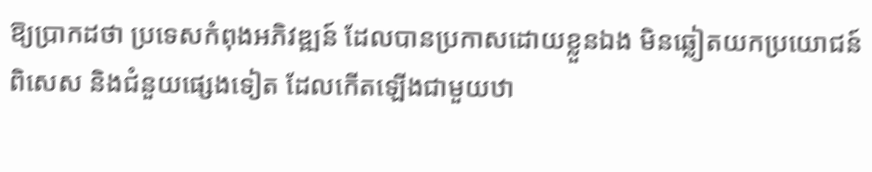ឱ្យប្រាកដថា ប្រទេសកំពុងអភិវឌ្ឍន៍ ដែលបានប្រកាសដោយខ្លួនឯង មិនឆ្លៀតយកប្រយោជន៍ពិសេស និងជំនួយផ្សេងទៀត ដែលកើតឡើងជាមួយឋា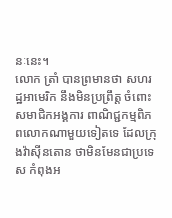នៈនេះ។
លោក ត្រាំ បានព្រមានថា សហរដ្ឋអាមេរិក នឹងមិនប្រព្រឹត្ដ ចំពោះសមាជិកអង្គការ ពាណិជ្ជកម្មពិភពលោកណាមួយទៀតទេ ដែលក្រុងវ៉ាស៊ីនតោន ថាមិនមែនជាប្រទេស កំពុងអ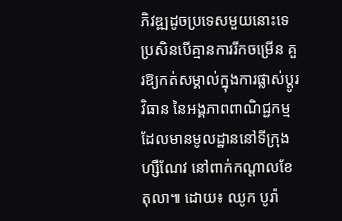ភិវឌ្ឍដូចប្រទេសមួយនោះទេ ប្រសិនបើគ្មានការរីកចម្រើន គួរឱ្យកត់សម្គាល់ក្នុងការផ្លាស់ប្តូរវិធាន នៃអង្គភាពពាណិជ្ជកម្ម ដែលមានមូលដ្ឋាននៅទីក្រុងហ្សឺណែវ នៅពាក់កណ្តាលខែតុលា៕ ដោយ៖ ឈូក បូរ៉ា